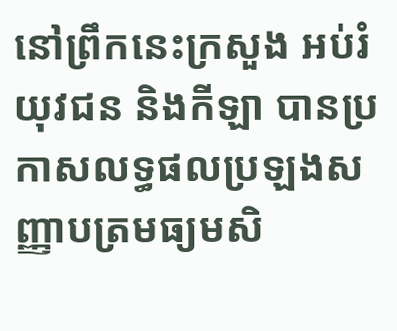នៅព្រឹកនេះក្រសួង អប់រំ យុវជន និងកីឡា បានប្រកាសលទ្ធផលប្រឡងសញ្ញាបត្រមធ្យមសិ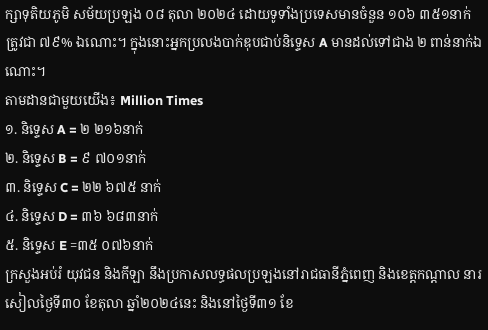ក្សាទុតិយភូមិ សម័យប្រឡង ០៨ តុលា ២០២៤ ដោយទូទាំងប្រទេសមានចំនួន ១០៦ ៣៥១នាក់ ត្រូវជា ៧៩% ឯណោះ។ ក្នុងនោះអ្នកប្រលងបាក់ឌុបជាប់និទ្ទេស A មានដល់ទៅជាង ២ ពាន់នាក់ឯណោះ។
តាមដានជាមួយយើង៖ Million Times
១. និទ្ទេស A = ២ ២១៦នាក់
២. និទ្ទេស B = ៩ ៧០១នាក់
៣. និទ្ទេស C = ២២ ៦៧៥ នាក់
៤. និទ្ទេស D = ៣៦ ៦៨៣នាក់
៥. និទ្ទេស E =៣៥ ០៧៦នាក់
ក្រសួងអប់រំ យុវជន និងកីឡា នឹងប្រកាសលទ្ធផលប្រឡងនៅរាជធានីភ្នំពេញ និងខេត្តកណ្តាល នារសៀលថ្ងៃទី៣០ ខែតុលា ឆ្នាំ២០២៤នេះ និងនៅថ្ងៃទី៣១ ខែ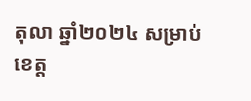តុលា ឆ្នាំ២០២៤ សម្រាប់ខេត្ត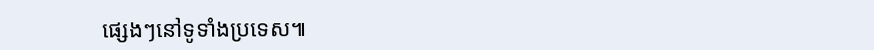ផ្សេងៗនៅទូទាំងប្រទេស៕